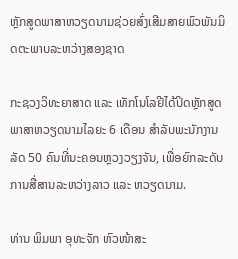ຫຼັກສູດພາສາຫວຽດນາມຊ່ວຍສົ່ງເສີມສາຍພົວພັນມິດຕະພາບລະຫວ່າງສອງຊາດ

ກະຊວງວິທະຍາສາດ ແລະ ເທັກໂນໂລຢີໄດ້ປິດຫຼັກສູດພາສາຫວຽດນາມໄລຍະ 6 ເດືອນ ສຳລັບພະນັກງານລັດ 50 ຄົນທີ່ນະຄອນຫຼວງວຽງຈັນ, ເພື່ອຍົກລະດັບການສື່ສານລະຫວ່າງລາວ ແລະ ຫວຽດນາມ.

ທ່ານ ພິມພາ ອຸທະຈັກ ຫົວໜ້າສະ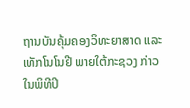ຖານບັນຄຸ້ມຄອງວິທະຍາສາດ ແລະ ເທັກໂນໂນຢີ ພາຍໃຕ້ກະຊວງ ກ່າວໃນພິທີປິ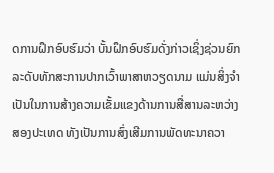ດການຝຶກອົບຮົມວ່າ ບັ້ນຝຶກອົບຮົມດັ່ງກ່າວເຊິ່ງຊ່ວນຍົກລະດັບທັກສະການປາກເວົ້າພາສາຫວຽດນາມ ແມ່ນສິ່ງຈຳເປັນໃນການສ້າງຄວາມເຂັ້ມແຂງດ້ານການສື່ສານລະຫວ່າງສອງປະເທດ ທັງເປັນການສົ່ງເສີມການພັດທະນາຄວາ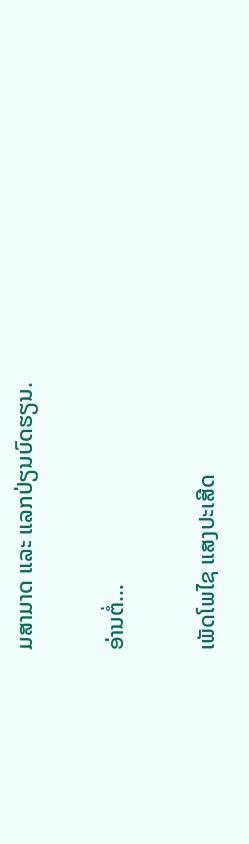ມສາມາດ ແລະ ແລກປ່ຽນບົດຮຽນ.

ອ່ານຕໍ່…

ເພັດໂພໄຊ ແສງປະເສີດ